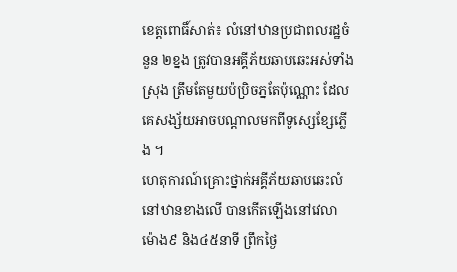ខេត្តពោធិ៍សាត់៖ លំនៅឋានប្រជាពលរដ្ឋចំនួន ២ខ្នង ត្រូវបានអគ្គីភ័យឆាបឆេះអស់ទាំងស្រុង ត្រឹមតែមួយប៉ប្រិចភ្នតែប៉ុណ្ណោះ ដែលគេសង្ស័យអាចបណ្ដាលមកពីទូសេ្សខ្សែភ្លើង ។
ហេតុការណ៍គ្រោះថ្នាក់អគ្គីភ័យឆាបឆេះលំនៅឋានខាងលើ បានកើតឡើងនៅវេលាម៉ោង៩ និង៤៥នាទី ព្រឹកថ្ងៃ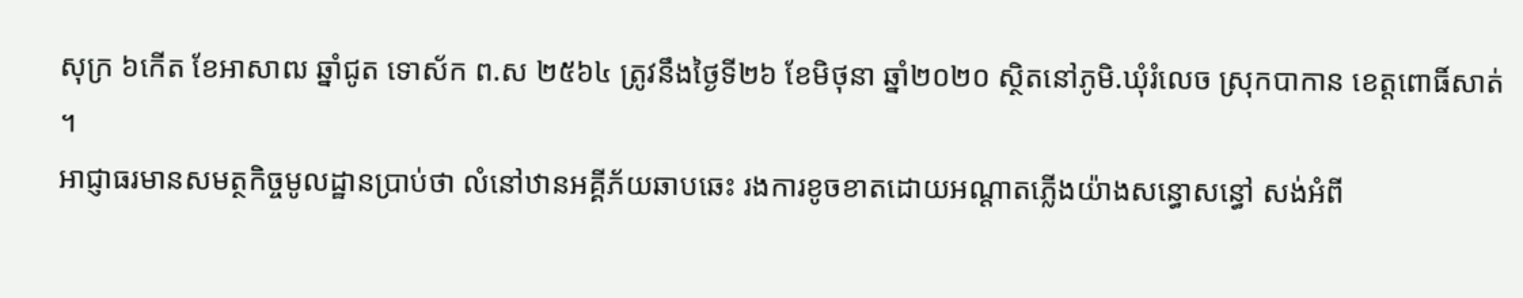សុក្រ ៦កើត ខែអាសាឍ ឆ្នាំជូត ទោស័ក ព.ស ២៥៦៤ ត្រូវនឹងថ្ងៃទី២៦ ខែមិថុនា ឆ្នាំ២០២០ ស្ថិតនៅភូមិ.ឃុំរំលេច ស្រុកបាកាន ខេត្តពោធិ៍សាត់ ។
អាជ្ញាធរមានសមត្ថកិច្ចមូលដ្ឋានប្រាប់ថា លំនៅឋានអគ្គីភ័យឆាបឆេះ រងការខូចខាតដោយអណ្ដាតភ្លើងយ៉ាងសន្ធោសន្ធៅ សង់អំពី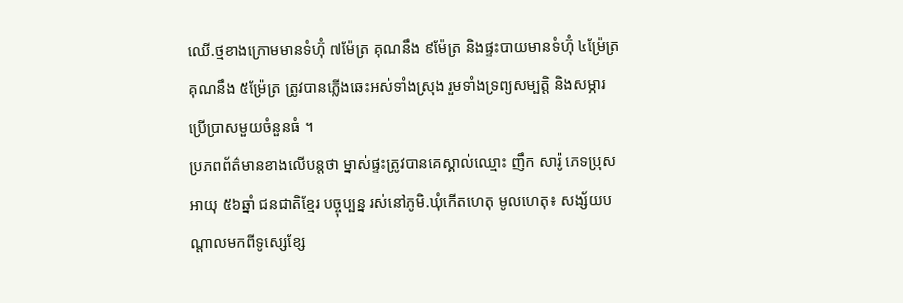ឈើ.ថ្មខាងក្រោមមានទំហ៊ុំ ៧ម៉ែត្រ គុណនឹង ៩ម៉ែត្រ និងផ្ទះបាយមានទំហ៊ុំ ៤ម៉្រែត្រ គុណនឹង ៥ម៉្រែត្រ ត្រូវបានភ្លើងឆេះអស់ទាំងស្រុង រួមទាំងទ្រព្យសម្បត្តិ និងសម្ភារប្រើប្រាសមួយចំនួនធំ ។
ប្រភពព័ត៌មានខាងលើបន្តថា ម្នាស់ផ្ទះត្រូវបានគេស្គាល់ឈ្មោះ ញឹក សារ៉ូ ភេទប្រុស អាយុ ៥៦ឆ្នាំ ជនជាតិខ្មែរ បច្ចុប្បន្ន រស់នៅភូមិ.ឃុំកើតហេតុ មូលហេតុ៖ សង្ស័យបណ្ដាលមកពីទូស្សេខ្សែ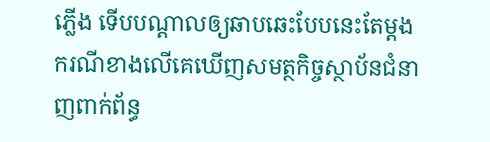ភ្លើង ទើបបណ្ដាលឲ្យឆាបឆេះបែបនេះតែម្ដង ករណីខាងលើគេឃើញសមត្ថកិច្ចស្ថាប័នជំនាញពាក់ព័ន្ធ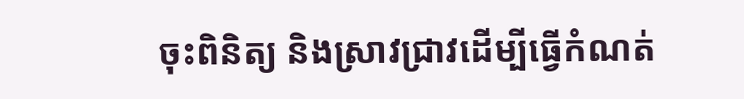ចុះពិនិត្យ និងស្រាវជ្រាវដើម្បីធ្វើកំណត់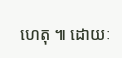ហេតុ ៕ ដោយៈ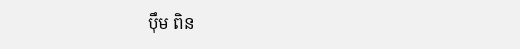បុឹម ពិន